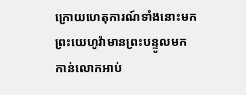ក្រោយហេតុការណ៍ទាំងនោះមក ព្រះយេហូវ៉ាមានព្រះបន្ទូលមកកាន់លោកអាប់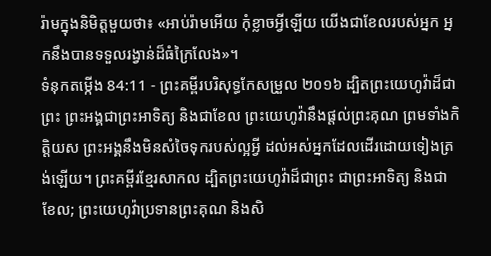រ៉ាមក្នុងនិមិត្តមួយថា៖ «អាប់រ៉ាមអើយ កុំខ្លាចអ្វីឡើយ យើងជាខែលរបស់អ្នក អ្នកនឹងបានទទួលរង្វាន់ដ៏ធំក្រៃលែង»។
ទំនុកតម្កើង 84:11 - ព្រះគម្ពីរបរិសុទ្ធកែសម្រួល ២០១៦ ដ្បិតព្រះយេហូវ៉ាដ៏ជាព្រះ ព្រះអង្គជាព្រះអាទិត្យ និងជាខែល ព្រះយេហូវ៉ានឹងផ្តល់ព្រះគុណ ព្រមទាំងកិត្តិយស ព្រះអង្គនឹងមិនសំចៃទុករបស់ល្អអ្វី ដល់អស់អ្នកដែលដើរដោយទៀងត្រង់ឡើយ។ ព្រះគម្ពីរខ្មែរសាកល ដ្បិតព្រះយេហូវ៉ាដ៏ជាព្រះ ជាព្រះអាទិត្យ និងជាខែល; ព្រះយេហូវ៉ាប្រទានព្រះគុណ និងសិ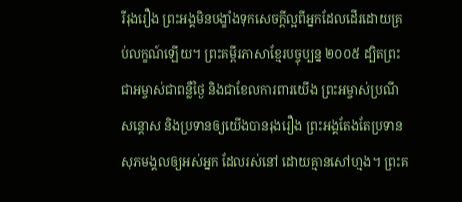រីរុងរឿង ព្រះអង្គមិនបង្ខាំងទុកសេចក្ដីល្អពីអ្នកដែលដើរដោយគ្រប់លក្ខណ៍ឡើយ។ ព្រះគម្ពីរភាសាខ្មែរបច្ចុប្បន្ន ២០០៥ ដ្បិតព្រះជាអម្ចាស់ជាពន្លឺថ្ងៃ និងជាខែលការពារយើង ព្រះអម្ចាស់ប្រណីសន្ដោស និងប្រទានឲ្យយើងបានរុងរឿង ព្រះអង្គតែងតែប្រទានសុភមង្គលឲ្យអស់អ្នក ដែលរស់នៅ ដោយគ្មានសៅហ្មង។ ព្រះគ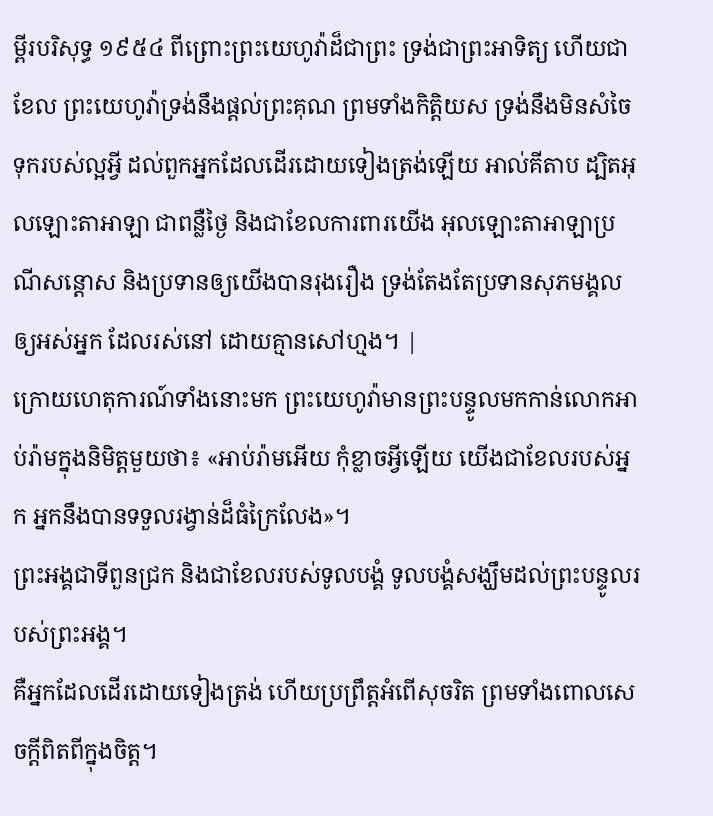ម្ពីរបរិសុទ្ធ ១៩៥៤ ពីព្រោះព្រះយេហូវ៉ាដ៏ជាព្រះ ទ្រង់ជាព្រះអាទិត្យ ហើយជាខែល ព្រះយេហូវ៉ាទ្រង់នឹងផ្តល់ព្រះគុណ ព្រមទាំងកិត្តិយស ទ្រង់នឹងមិនសំចៃទុករបស់ល្អអ្វី ដល់ពួកអ្នកដែលដើរដោយទៀងត្រង់ឡើយ អាល់គីតាប ដ្បិតអុលឡោះតាអាឡា ជាពន្លឺថ្ងៃ និងជាខែលការពារយើង អុលឡោះតាអាឡាប្រណីសន្ដោស និងប្រទានឲ្យយើងបានរុងរឿង ទ្រង់តែងតែប្រទានសុភមង្គលឲ្យអស់អ្នក ដែលរស់នៅ ដោយគ្មានសៅហ្មង។ |
ក្រោយហេតុការណ៍ទាំងនោះមក ព្រះយេហូវ៉ាមានព្រះបន្ទូលមកកាន់លោកអាប់រ៉ាមក្នុងនិមិត្តមួយថា៖ «អាប់រ៉ាមអើយ កុំខ្លាចអ្វីឡើយ យើងជាខែលរបស់អ្នក អ្នកនឹងបានទទួលរង្វាន់ដ៏ធំក្រៃលែង»។
ព្រះអង្គជាទីពួនជ្រក និងជាខែលរបស់ទូលបង្គំ ទូលបង្គំសង្ឃឹមដល់ព្រះបន្ទូលរបស់ព្រះអង្គ។
គឺអ្នកដែលដើរដោយទៀងត្រង់ ហើយប្រព្រឹត្តអំពើសុចរិត ព្រមទាំងពោលសេចក្ដីពិតពីក្នុងចិត្ត។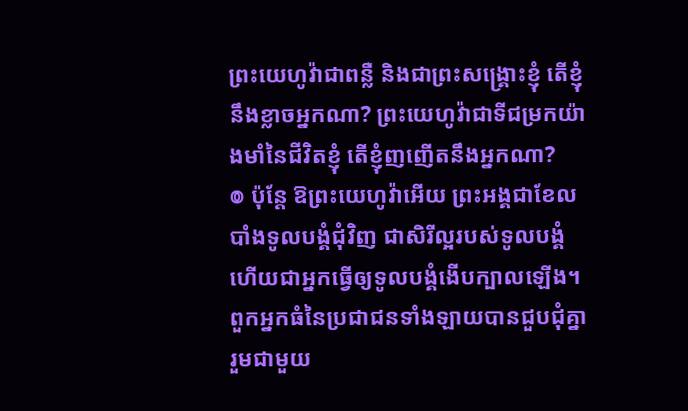ព្រះយេហូវ៉ាជាពន្លឺ និងជាព្រះសង្គ្រោះខ្ញុំ តើខ្ញុំនឹងខ្លាចអ្នកណា? ព្រះយេហូវ៉ាជាទីជម្រកយ៉ាងមាំនៃជីវិតខ្ញុំ តើខ្ញុំញញើតនឹងអ្នកណា?
៙ ប៉ុន្តែ ឱព្រះយេហូវ៉ាអើយ ព្រះអង្គជាខែលបាំងទូលបង្គំជុំវិញ ជាសិរីល្អរបស់ទូលបង្គំ ហើយជាអ្នកធ្វើឲ្យទូលបង្គំងើបក្បាលឡើង។
ពួកអ្នកធំនៃប្រជាជនទាំងឡាយបានជួបជុំគ្នា រួមជាមួយ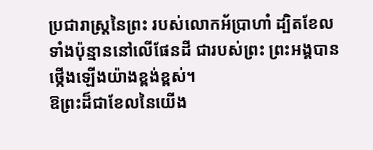ប្រជារាស្ត្រនៃព្រះ របស់លោកអ័ប្រាហាំ ដ្បិតខែលទាំងប៉ុន្មាននៅលើផែនដី ជារបស់ព្រះ ព្រះអង្គបានថ្កើងឡើងយ៉ាងខ្ពង់ខ្ពស់។
ឱព្រះដ៏ជាខែលនៃយើង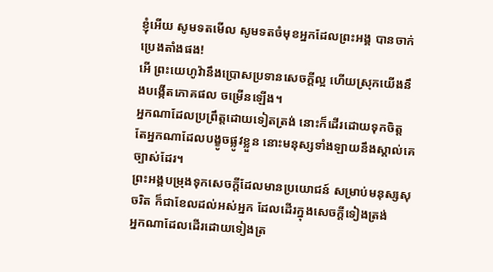ខ្ញុំអើយ សូមទតមើល សូមទតចំមុខអ្នកដែលព្រះអង្គ បានចាក់ប្រេងតាំងផង!
អើ ព្រះយេហូវ៉ានឹងប្រោសប្រទានសេចក្ដីល្អ ហើយស្រុកយើងនឹងបង្កើតភោគផល ចម្រើនឡើង។
អ្នកណាដែលប្រព្រឹត្តដោយទៀតត្រង់ នោះក៏ដើរដោយទុកចិត្ត តែអ្នកណាដែលបង្ខូចផ្លូវខ្លួន នោះមនុស្សទាំងឡាយនឹងស្គាល់គេច្បាស់ដែរ។
ព្រះអង្គបម្រុងទុកសេចក្ដីដែលមានប្រយោជន៍ សម្រាប់មនុស្សសុចរិត ក៏ជាខែលដល់អស់អ្នក ដែលដើរក្នុងសេចក្ដីទៀងត្រង់
អ្នកណាដែលដើរដោយទៀងត្រ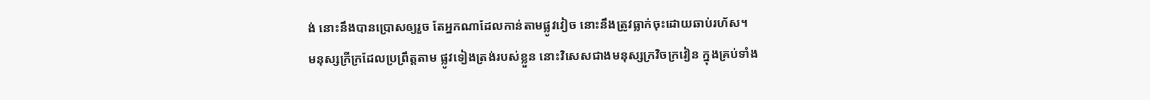ង់ នោះនឹងបានប្រោសឲ្យរួច តែអ្នកណាដែលកាន់តាមផ្លូវវៀច នោះនឹងត្រូវធ្លាក់ចុះដោយឆាប់រហ័ស។
មនុស្សក្រីក្រដែលប្រព្រឹត្តតាម ផ្លូវទៀងត្រង់របស់ខ្លួន នោះវិសេសជាងមនុស្សក្រវិចក្រវៀន ក្នុងគ្រប់ទាំង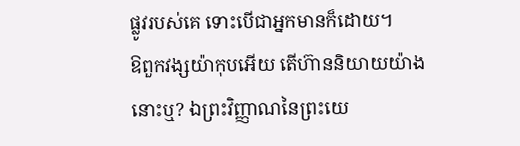ផ្លូវរបស់គេ ទោះបើជាអ្នកមានក៏ដោយ។
ឱពួកវង្សយ៉ាកុបអើយ តើហ៊ាននិយាយយ៉ាងនោះឬ? ឯព្រះវិញ្ញាណនៃព្រះយេ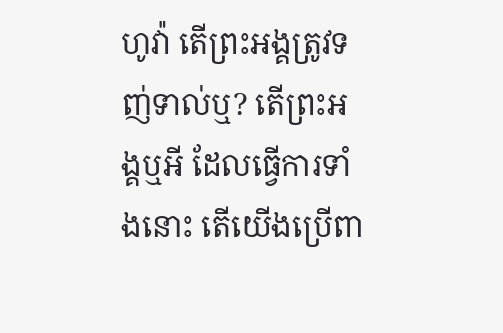ហូវ៉ា តើព្រះអង្គត្រូវទញ់ទាល់ឬ? តើព្រះអង្គឬអី ដែលធ្វើការទាំងនោះ តើយើងប្រើពា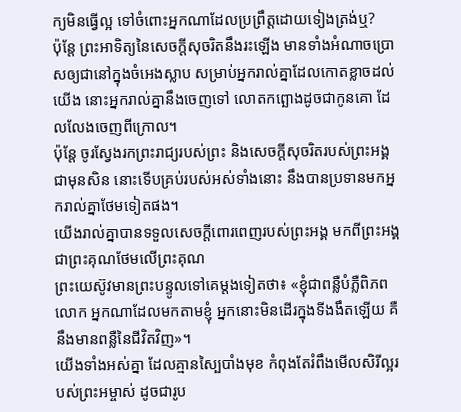ក្យមិនធ្វើល្អ ទៅចំពោះអ្នកណាដែលប្រព្រឹត្តដោយទៀងត្រង់ឬ?
ប៉ុន្តែ ព្រះអាទិត្យនៃសេចក្ដីសុចរិតនឹងរះឡើង មានទាំងអំណាចប្រោសឲ្យជានៅក្នុងចំអេងស្លាប សម្រាប់អ្នករាល់គ្នាដែលកោតខ្លាចដល់យើង នោះអ្នករាល់គ្នានឹងចេញទៅ លោតកព្ឆោងដូចជាកូនគោ ដែលលែងចេញពីក្រោល។
ប៉ុន្តែ ចូរស្វែងរកព្រះរាជ្យរបស់ព្រះ និងសេចក្តីសុចរិតរបស់ព្រះអង្គជាមុនសិន នោះទើបគ្រប់របស់អស់ទាំងនោះ នឹងបានប្រទានមកអ្នករាល់គ្នាថែមទៀតផង។
យើងរាល់គ្នាបានទទួលសេចក្តីពោរពេញរបស់ព្រះអង្គ មកពីព្រះអង្គ ជាព្រះគុណថែមលើព្រះគុណ
ព្រះយេស៊ូវមានព្រះបន្ទូលទៅគេម្តងទៀតថា៖ «ខ្ញុំជាពន្លឺបំភ្លឺពិភពលោក អ្នកណាដែលមកតាមខ្ញុំ អ្នកនោះមិនដើរក្នុងទីងងឹតឡើយ គឺនឹងមានពន្លឺនៃជីវិតវិញ»។
យើងទាំងអស់គ្នា ដែលគ្មានស្បៃបាំងមុខ កំពុងតែរំពឹងមើលសិរីល្អរបស់ព្រះអម្ចាស់ ដូចជារូប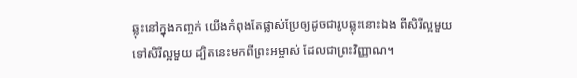ឆ្លុះនៅក្នុងកញ្ចក់ យើងកំពុងតែផ្លាស់ប្រែឲ្យដូចជារូបឆ្លុះនោះឯង ពីសិរីល្អមួយ ទៅសិរីល្អមួយ ដ្បិតនេះមកពីព្រះអម្ចាស់ ដែលជាព្រះវិញ្ញាណ។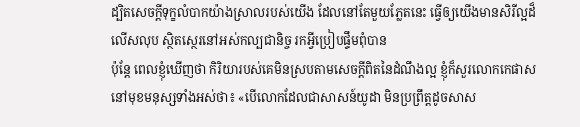ដ្បិតសេចក្តីទុក្ខលំបាកយ៉ាងស្រាលរបស់យើង ដែលនៅតែមួយភ្លែតនេះ ធ្វើឲ្យយើងមានសិរីល្អដ៏លើសលុប ស្ថិតស្ថេរនៅអស់កល្បជានិច្ច រកអ្វីប្រៀបផ្ទឹមពុំបាន
ប៉ុន្តែ ពេលខ្ញុំឃើញថា កិរិយារបស់គេមិនស្របតាមសេចក្ដីពិតនៃដំណឹងល្អ ខ្ញុំក៏សួរលោកកេផាសនៅមុខមនុស្សទាំងអស់ថា៖ «បើលោកដែលជាសាសន៍យូដា មិនប្រព្រឹត្តដូចសាស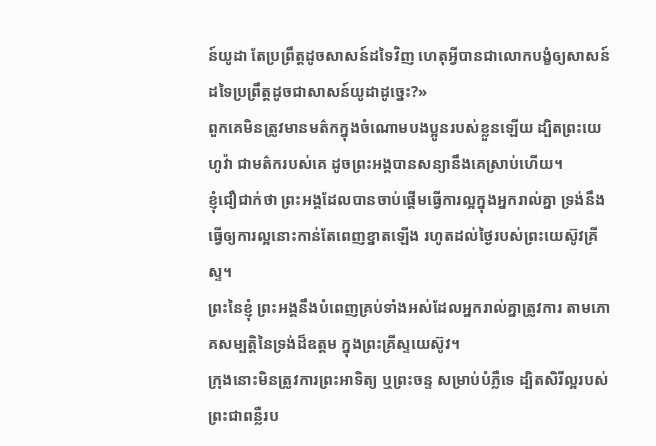ន៍យូដា តែប្រព្រឹត្តដូចសាសន៍ដទៃវិញ ហេតុអ្វីបានជាលោកបង្ខំឲ្យសាសន៍ដទៃប្រព្រឹត្តដូចជាសាសន៍យូដាដូច្នេះ?»
ពួកគេមិនត្រូវមានមត៌កក្នុងចំណោមបងប្អូនរបស់ខ្លួនឡើយ ដ្បិតព្រះយេហូវ៉ា ជាមត៌ករបស់គេ ដូចព្រះអង្គបានសន្យានឹងគេស្រាប់ហើយ។
ខ្ញុំជឿជាក់ថា ព្រះអង្គដែលបានចាប់ផ្តើមធ្វើការល្អក្នុងអ្នករាល់គ្នា ទ្រង់នឹងធ្វើឲ្យការល្អនោះកាន់តែពេញខ្នាតឡើង រហូតដល់ថ្ងៃរបស់ព្រះយេស៊ូវគ្រីស្ទ។
ព្រះនៃខ្ញុំ ព្រះអង្គនឹងបំពេញគ្រប់ទាំងអស់ដែលអ្នករាល់គ្នាត្រូវការ តាមភោគសម្បត្តិនៃទ្រង់ដ៏ឧត្តម ក្នុងព្រះគ្រីស្ទយេស៊ូវ។
ក្រុងនោះមិនត្រូវការព្រះអាទិត្យ ឬព្រះចន្ទ សម្រាប់បំភ្លឺទេ ដ្បិតសិរីល្អរបស់ព្រះជាពន្លឺរប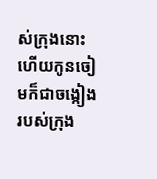ស់ក្រុងនោះ ហើយកូនចៀមក៏ជាចង្កៀងរបស់ក្រុង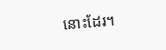នោះដែរ។